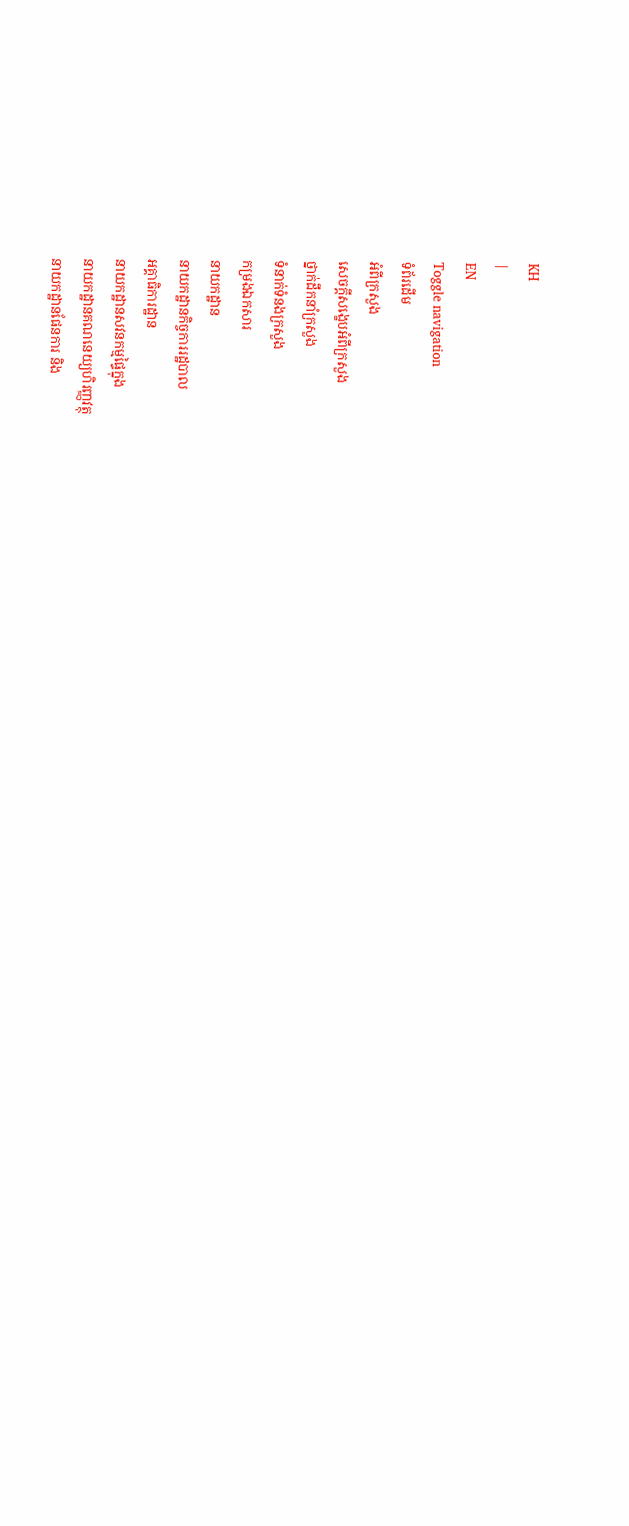KH
|
EN
Toggle navigation
ទំព័រដើម
អំពីក្រសួង
សេចក្តីសង្ខេបអំពីក្រសួង
ថ្នាក់ដឹកនាំក្រសួង
ទំនាក់ទំនងក្រសួង
កម្រងឯកសារ
នាយកដ្ឋាន
នាយកដ្ឋានកិច្ចការរដ្ឋបាល
អគ្គាធិការដ្ឋាន
នាយកដ្ឋានសវនកម្មផ្ទៃក្នុង
នាយកដ្ឋានគណនេយ្យហិរញ្ញវត្ថុ
នាយកដ្ឋានផែនការ និង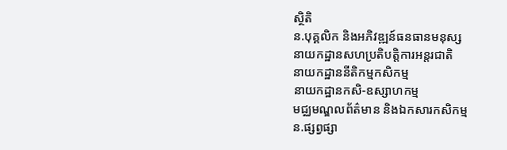ស្ថិតិ
ន.បុគ្គលិក និងអភិវឌ្ឍន៍ធនធានមនុស្ស
នាយកដ្ឋានសហប្រតិបត្តិការអន្តរជាតិ
នាយកដ្ឋាននីតិកម្មកសិកម្ម
នាយកដ្ឋានកសិ-ឧស្សាហកម្ម
មជ្ឈមណ្ឌលព័ត៌មាន និងឯកសារកសិកម្ម
ន.ផ្សព្វផ្សា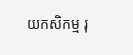យកសិកម្ម រុ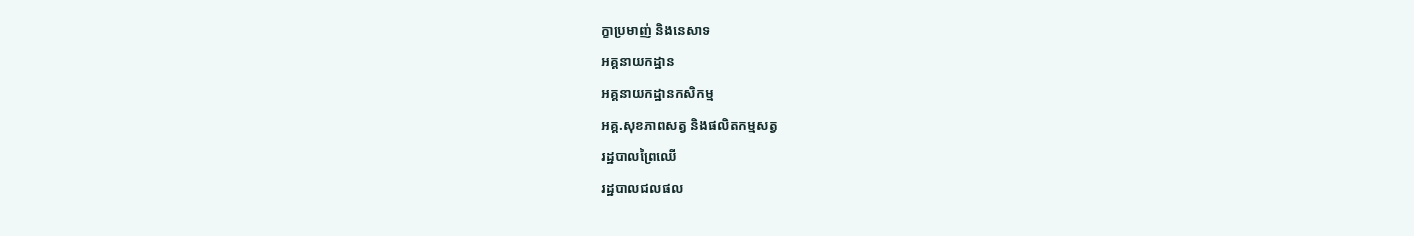ក្ខាប្រមាញ់ និងនេសាទ
អគ្គនាយកដ្ឋាន
អគ្គនាយកដ្ឋានកសិកម្ម
អគ្គ.សុខភាពសត្វ និងផលិតកម្មសត្វ
រដ្ឋបាលព្រៃឈើ
រដ្ឋបាលជលផល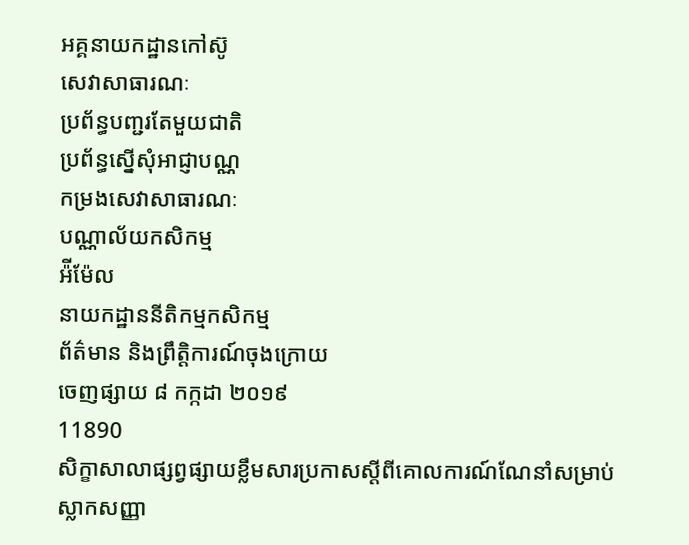អគ្គនាយកដ្ឋានកៅស៊ូ
សេវាសាធារណៈ
ប្រព័ន្ធបញ្ជរតែមួយជាតិ
ប្រព័ន្ធស្នើសុំអាជ្ញាបណ្ណ
កម្រងសេវាសាធារណៈ
បណ្ណាល័យកសិកម្ម
អ៉ីម៉ែល
នាយកដ្ឋាននីតិកម្មកសិកម្ម
ព័ត៌មាន និងព្រឹត្តិការណ៍ចុងក្រោយ
ចេញផ្សាយ ៨ កក្កដា ២០១៩
11890
សិក្ខាសាលាផ្សព្វផ្សាយខ្លឹមសារប្រកាសស្តីពីគោលការណ៍ណែនាំសម្រាប់ស្លាកសញ្ញា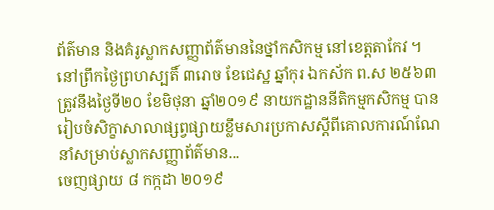ព័ត៌មាន និងគំរូស្លាកសញ្ញាព័ត៌មាននៃថ្នាំកសិកម្ម នៅខេត្តតាកែវ ។
នៅព្រឹកថ្ងៃព្រហស្បតិ៍ ៣រោច ខែជេស្ឋ ឆ្នាំកុរ ឯកស័ក ព.ស ២៥៦៣ ត្រូវនឹងថ្ងៃទី២០ ខែមិថុនា ឆ្នាំ២០១៩ នាយកដ្ឋាននីតិកម្មកសិកម្ម បានរៀបចំសិក្ខាសាលាផ្សព្វផ្សាយខ្លឹមសារប្រកាសស្តីពីគោលការណ៍ណែនាំសម្រាប់ស្លាកសញ្ញាព័ត៌មាន...
ចេញផ្សាយ ៨ កក្កដា ២០១៩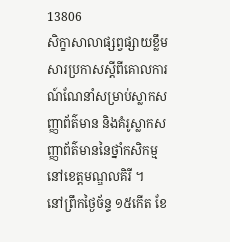13806
សិក្ខាសាលាផ្សព្វផ្សាយខ្លឹមសារប្រកាសស្តីពីគោលការណ៍ណែនាំសម្រាប់ស្លាកសញ្ញាព័ត៌មាន និងគំរូស្លាកសញ្ញាព័ត៌មាននៃថ្នាំកសិកម្ម នៅខេត្តមណ្ឌលគិរី ។
នៅព្រឹកថ្ងៃច័ន្ទ ១៥កើត ខែ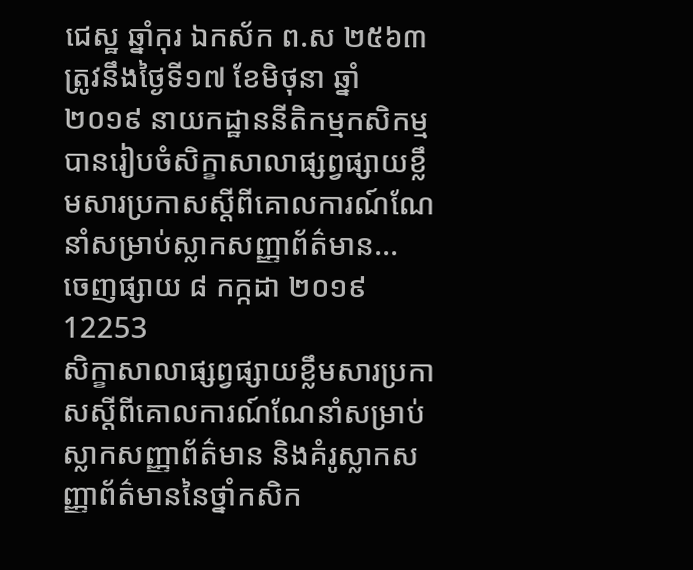ជេស្ឋ ឆ្នាំកុរ ឯកស័ក ព.ស ២៥៦៣ ត្រូវនឹងថ្ងៃទី១៧ ខែមិថុនា ឆ្នាំ២០១៩ នាយកដ្ឋាននីតិកម្មកសិកម្ម បានរៀបចំសិក្ខាសាលាផ្សព្វផ្សាយខ្លឹមសារប្រកាសស្តីពីគោលការណ៍ណែនាំសម្រាប់ស្លាកសញ្ញាព័ត៌មាន...
ចេញផ្សាយ ៨ កក្កដា ២០១៩
12253
សិក្ខាសាលាផ្សព្វផ្សាយខ្លឹមសារប្រកាសស្តីពីគោលការណ៍ណែនាំសម្រាប់ស្លាកសញ្ញាព័ត៌មាន និងគំរូស្លាកសញ្ញាព័ត៌មាននៃថ្នាំកសិក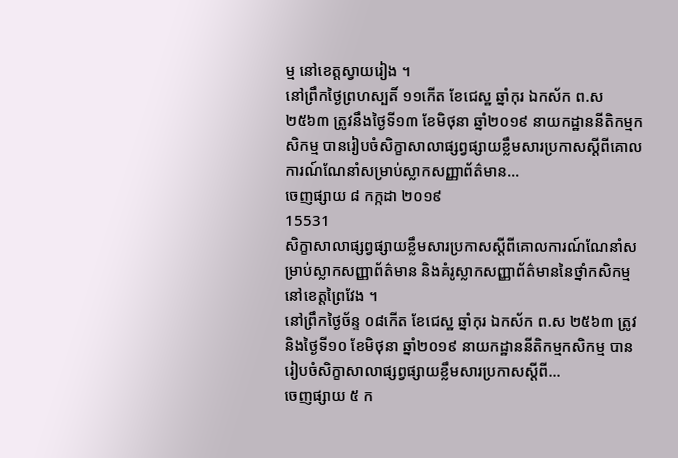ម្ម នៅខេត្តស្វាយរៀង ។
នៅព្រឹកថ្ងៃព្រហស្បតិ៍ ១១កើត ខែជេស្ឋ ឆ្នាំកុរ ឯកស័ក ព.ស ២៥៦៣ ត្រូវនឹងថ្ងៃទី១៣ ខែមិថុនា ឆ្នាំ២០១៩ នាយកដ្ឋាននីតិកម្មកសិកម្ម បានរៀបចំសិក្ខាសាលាផ្សព្វផ្សាយខ្លឹមសារប្រកាសស្តីពីគោលការណ៍ណែនាំសម្រាប់ស្លាកសញ្ញាព័ត៌មាន...
ចេញផ្សាយ ៨ កក្កដា ២០១៩
15531
សិក្ខាសាលាផ្សព្វផ្សាយខ្លឹមសារប្រកាសស្តីពីគោលការណ៍ណែនាំសម្រាប់ស្លាកសញ្ញាព័ត៌មាន និងគំរូស្លាកសញ្ញាព័ត៌មាននៃថ្នាំកសិកម្ម នៅខេត្តព្រៃវែង ។
នៅព្រឹកថ្ងៃច័ន្ទ ០៨កើត ខែជេស្ឋ ឆ្នាំកុរ ឯកស័ក ព.ស ២៥៦៣ ត្រូវនិងថ្ងៃទី១០ ខែមិថុនា ឆ្នាំ២០១៩ នាយកដ្ឋាននីតិកម្មកសិកម្ម បានរៀបចំសិក្ខាសាលាផ្សព្វផ្សាយខ្លឹមសារប្រកាសស្តីពី...
ចេញផ្សាយ ៥ ក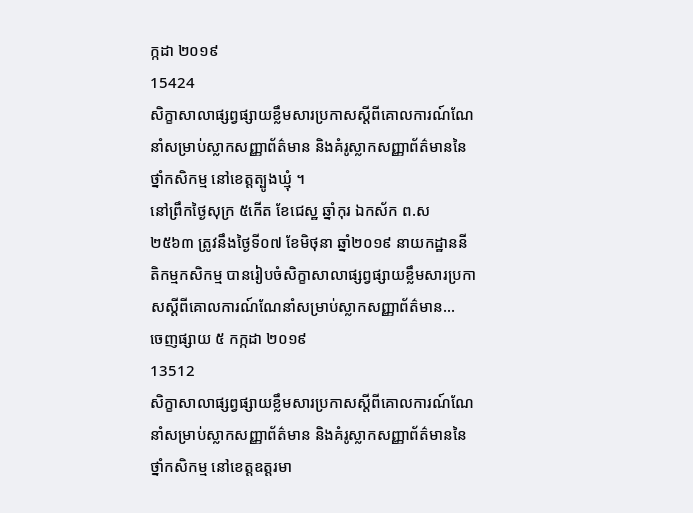ក្កដា ២០១៩
15424
សិក្ខាសាលាផ្សព្វផ្សាយខ្លឹមសារប្រកាសស្តីពីគោលការណ៍ណែនាំសម្រាប់ស្លាកសញ្ញាព័ត៌មាន និងគំរូស្លាកសញ្ញាព័ត៌មាននៃថ្នាំកសិកម្ម នៅខេត្តត្បូងឃ្មុំ ។
នៅព្រឹកថ្ងៃសុក្រ ៥កើត ខែជេស្ឋ ឆ្នាំកុរ ឯកស័ក ព.ស ២៥៦៣ ត្រូវនឹងថ្ងៃទី០៧ ខែមិថុនា ឆ្នាំ២០១៩ នាយកដ្ឋាននីតិកម្មកសិកម្ម បានរៀបចំសិក្ខាសាលាផ្សព្វផ្សាយខ្លឹមសារប្រកាសស្តីពីគោលការណ៍ណែនាំសម្រាប់ស្លាកសញ្ញាព័ត៌មាន...
ចេញផ្សាយ ៥ កក្កដា ២០១៩
13512
សិក្ខាសាលាផ្សព្វផ្សាយខ្លឹមសារប្រកាសស្តីពីគោលការណ៍ណែនាំសម្រាប់ស្លាកសញ្ញាព័ត៌មាន និងគំរូស្លាកសញ្ញាព័ត៌មាននៃថ្នាំកសិកម្ម នៅខេត្តឧត្តរមា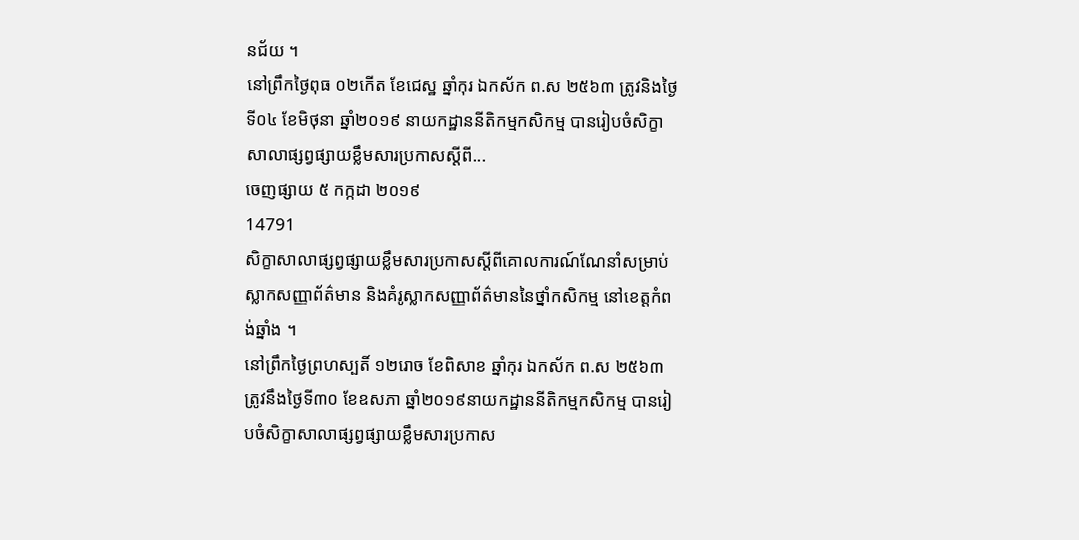នជ័យ ។
នៅព្រឹកថ្ងៃពុធ ០២កើត ខែជេស្ឋ ឆ្នាំកុរ ឯកស័ក ព.ស ២៥៦៣ ត្រូវនិងថ្ងៃទី០៤ ខែមិថុនា ឆ្នាំ២០១៩ នាយកដ្ឋាននីតិកម្មកសិកម្ម បានរៀបចំសិក្ខាសាលាផ្សព្វផ្សាយខ្លឹមសារប្រកាសស្តីពី...
ចេញផ្សាយ ៥ កក្កដា ២០១៩
14791
សិក្ខាសាលាផ្សព្វផ្សាយខ្លឹមសារប្រកាសស្តីពីគោលការណ៍ណែនាំសម្រាប់ស្លាកសញ្ញាព័ត៌មាន និងគំរូស្លាកសញ្ញាព័ត៌មាននៃថ្នាំកសិកម្ម នៅខេត្តកំពង់ឆ្នាំង ។
នៅព្រឹកថ្ងៃព្រហស្បតិ៍ ១២រោច ខែពិសាខ ឆ្នាំកុរ ឯកស័ក ព.ស ២៥៦៣ ត្រូវនឹងថ្ងៃទី៣០ ខែឧសភា ឆ្នាំ២០១៩នាយកដ្ឋាននីតិកម្មកសិកម្ម បានរៀបចំសិក្ខាសាលាផ្សព្វផ្សាយខ្លឹមសារប្រកាស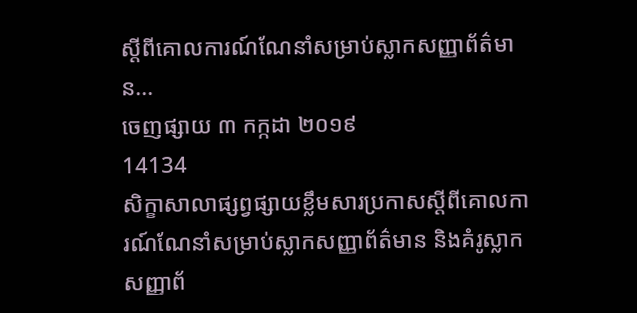ស្តីពីគោលការណ៍ណែនាំសម្រាប់ស្លាកសញ្ញាព័ត៌មាន...
ចេញផ្សាយ ៣ កក្កដា ២០១៩
14134
សិក្ខាសាលាផ្សព្វផ្សាយខ្លឹមសារប្រកាសស្តីពីគោលការណ៍ណែនាំសម្រាប់ស្លាកសញ្ញាព័ត៌មាន និងគំរូស្លាកសញ្ញាព័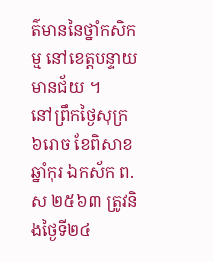ត៌មាននៃថ្នាំកសិកម្ម នៅខេត្តបន្ទាយមានជ័យ ។
នៅព្រឹកថ្ងៃសុក្រ ៦រោច ខែពិសាខ ឆ្នាំកុរ ឯកស័ក ព.ស ២៥៦៣ ត្រូវនិងថ្ងៃទី២៤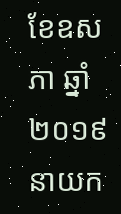ខែឧសភា ឆ្នាំ២០១៩ នាយក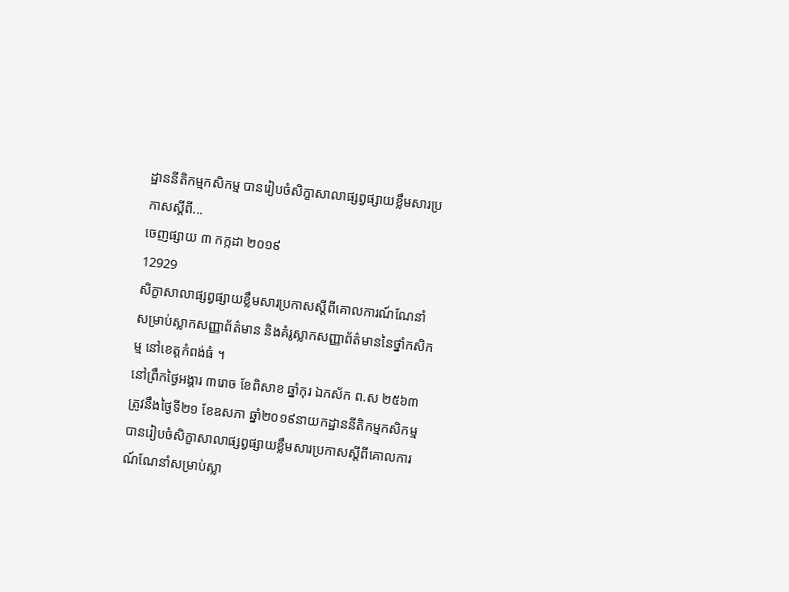ដ្ឋាននីតិកម្មកសិកម្ម បានរៀបចំសិក្ខាសាលាផ្សព្វផ្សាយខ្លឹមសារប្រកាសស្តីពី...
ចេញផ្សាយ ៣ កក្កដា ២០១៩
12929
សិក្ខាសាលាផ្សព្វផ្សាយខ្លឹមសារប្រកាសស្តីពីគោលការណ៍ណែនាំសម្រាប់ស្លាកសញ្ញាព័ត៌មាន និងគំរូស្លាកសញ្ញាព័ត៌មាននៃថ្នាំកសិកម្ម នៅខេត្តកំពង់ធំ ។
នៅព្រឹកថ្ងៃអង្គារ ៣រោច ខែពិសាខ ឆ្នាំកុរ ឯកស័ក ព.ស ២៥៦៣ ត្រូវនឹងថ្ងៃទី២១ ខែឧសភា ឆ្នាំ២០១៩នាយកដ្ឋាននីតិកម្មកសិកម្ម បានរៀបចំសិក្ខាសាលាផ្សព្វផ្សាយខ្លឹមសារប្រកាសស្តីពីគោលការណ៍ណែនាំសម្រាប់ស្លា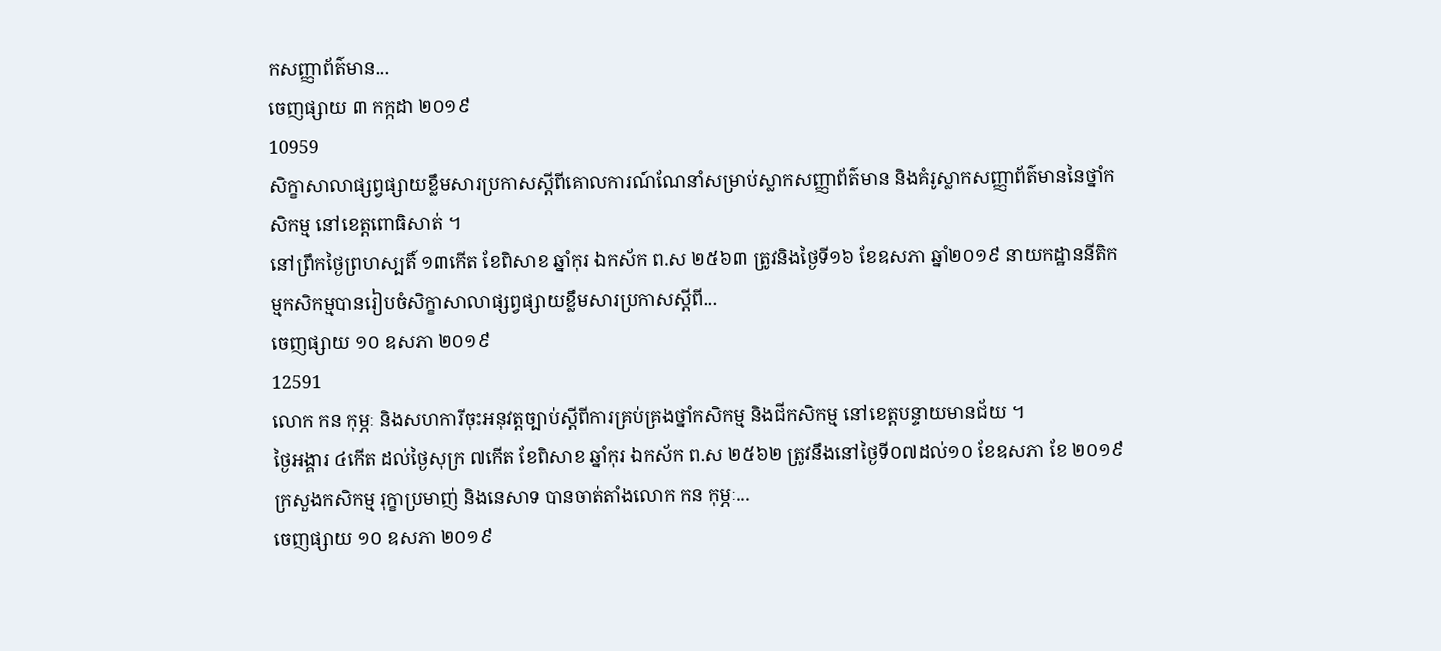កសញ្ញាព័ត៌មាន...
ចេញផ្សាយ ៣ កក្កដា ២០១៩
10959
សិក្ខាសាលាផ្សព្វផ្សាយខ្លឹមសារប្រកាសស្តីពីគោលការណ៍ណែនាំសម្រាប់ស្លាកសញ្ញាព័ត៌មាន និងគំរូស្លាកសញ្ញាព័ត៌មាននៃថ្នាំកសិកម្ម នៅខេត្តពោធិសាត់ ។
នៅព្រឹកថ្ងៃព្រហស្បតិ៍ ១៣កើត ខែពិសាខ ឆ្នាំកុរ ឯកស័ក ព.ស ២៥៦៣ ត្រូវនិងថ្ងៃទី១៦ ខែឧសភា ឆ្នាំ២០១៩ នាយកដ្ឋាននីតិកម្មកសិកម្មបានរៀបចំសិក្ខាសាលាផ្សព្វផ្សាយខ្លឹមសារប្រកាសស្តីពី...
ចេញផ្សាយ ១០ ឧសភា ២០១៩
12591
លោក កន កុម្ភៈ និងសហការីចុះអនុវត្តច្បាប់ស្តីពីការគ្រប់គ្រងថ្នាំកសិកម្ម និងជីកសិកម្ម នៅខេត្តបន្ទាយមានជ័យ ។
ថ្ងៃអង្គារ ៤កើត ដល់ថ្ងៃសុក្រ ៧កើត ខែពិសាខ ឆ្នាំកុរ ឯកស័ក ព.ស ២៥៦២ ត្រូវនឹងនៅថ្ងៃទី០៧ដល់១០ ខែឧសភា ខែ ២០១៩ ក្រសួងកសិកម្ម រុក្ខាប្រមាញ់ និងនេសាទ បានចាត់តាំងលោក កន កុម្ភៈ...
ចេញផ្សាយ ១០ ឧសភា ២០១៩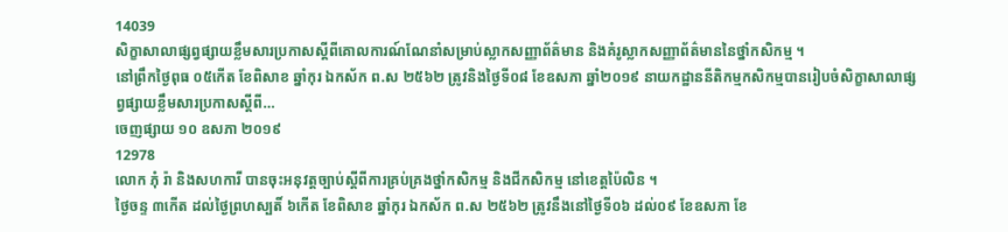14039
សិក្ខាសាលាផ្សព្វផ្សាយខ្លឹមសារប្រកាសស្តីពីគោលការណ៍ណែនាំសម្រាប់ស្លាកសញ្ញាព័ត៌មាន និងគំរូស្លាកសញ្ញាព័ត៌មាននៃថ្នាំកសិកម្ម ។
នៅព្រឹកថ្ងៃពុធ ០៥កើត ខែពិសាខ ឆ្នាំកុរ ឯកស័ក ព.ស ២៥៦២ ត្រូវនិងថ្ងៃទី០៨ ខែឧសភា ឆ្នាំ២០១៩ នាយកដ្ឋាននីតិកម្មកសិកម្មបានរៀបចំសិក្ខាសាលាផ្សព្វផ្សាយខ្លឹមសារប្រកាសស្តីពី...
ចេញផ្សាយ ១០ ឧសភា ២០១៩
12978
លោក ភុំ រ៉ា និងសហការី បានចុះអនុវត្តច្បាប់ស្តីពីការគ្រប់គ្រងថ្នាំកសិកម្ម និងជីកសិកម្ម នៅខេត្តប៉ៃលិន ។
ថ្ងៃចន្ទ ៣កើត ដល់ថ្ងៃព្រហស្បតិ៍ ៦កើត ខែពិសាខ ឆ្នាំកុរ ឯកស័ក ព.ស ២៥៦២ ត្រូវនឹងនៅថ្ងៃទី០៦ ដល់០៩ ខែឧសភា ខែ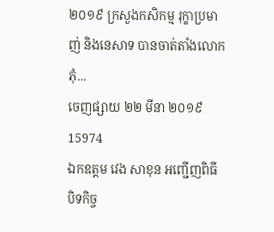២០១៩ ក្រសួងកសិកម្ម រុក្ខាប្រមាញ់ និងនេសាទ បានចាត់តាំងលោក ភុំ...
ចេញផ្សាយ ២២ មីនា ២០១៩
15974
ឯកឧត្ដម វេង សាខុន អញ្ជើញពិធីបិទកិច្ច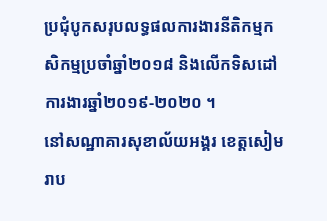ប្រជុំបូកសរុបលទ្ធផលការងារនីតិកម្មកសិកម្មប្រចាំឆ្នាំ២០១៨ និងលើកទិសដៅការងារឆ្នាំ២០១៩-២០២០ ។
នៅសណ្ឋាគារសុខាល័យអង្គរ ខេត្តសៀមរាប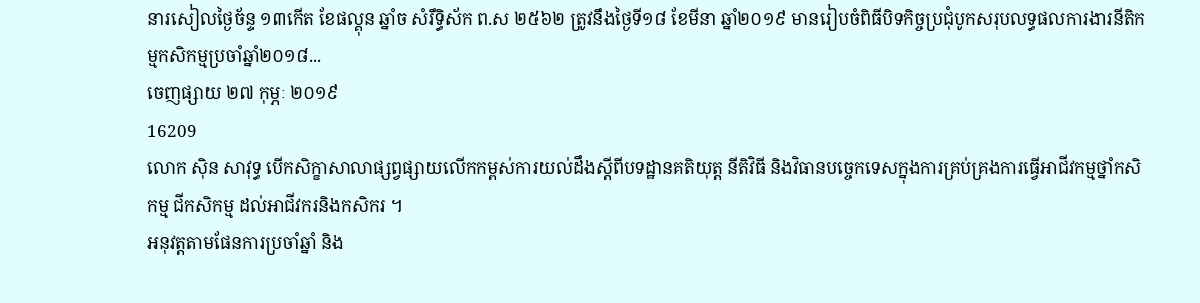នារសៀលថ្ងៃច័ន្ទ ១៣កើត ខែផល្គុន ឆ្នាំច សំរឹទ្ធិស័ក ព.ស ២៥៦២ ត្រូវនឹងថ្ងៃទី១៨ ខែមីនា ឆ្នាំ២០១៩ មានរៀបចំពិធីបិទកិច្ចប្រជុំបូកសរុបលទ្ធផលការងារនីតិកម្មកសិកម្មប្រចាំឆ្នាំ២០១៨...
ចេញផ្សាយ ២៧ កុម្ភៈ ២០១៩
16209
លោក ស៊ិន សាវុទ្ធ បើកសិក្ខាសាលាផ្សព្វផ្សាយលើកកម្ពស់ការយល់ដឹងស្តីពីបទដ្ឋានគតិយុត្ត នីតិវិធី និងវិធានបច្ចេកទេសក្នុងការគ្រប់គ្រងការធ្វើអាជីវកម្មថ្នាំកសិកម្ម ជីកសិកម្ម ដល់អាជីវករនិងកសិករ ។
អនុវត្តតាមផែនការប្រចាំឆ្នាំ និង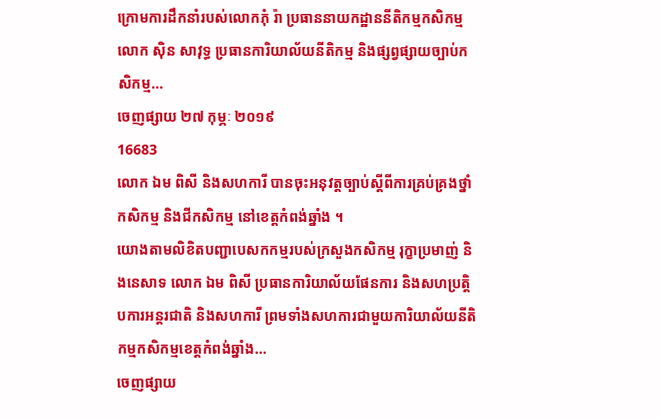ក្រោមការដឹកនាំរបស់លោកភុំ រ៉ា ប្រធាននាយកដ្ឋាននីតិកម្មកសិកម្ម លោក ស៊ិន សាវុទ្ធ ប្រធានការិយាល័យនីតិកម្ម និងផ្សព្វផ្សាយច្បាប់កសិកម្ម...
ចេញផ្សាយ ២៧ កុម្ភៈ ២០១៩
16683
លោក ឯម ពិសី និងសហការី បានចុះអនុវត្តច្បាប់ស្តីពីការគ្រប់គ្រងថ្នាំកសិកម្ម និងជីកសិកម្ម នៅខេត្តកំពង់ឆ្នាំង ។
យោងតាមលិខិតបញ្ជាបេសកកម្មរបស់ក្រសួងកសិកម្ម រុក្ខាប្រមាញ់ និងនេសាទ លោក ឯម ពិសី ប្រធានការិយាល័យផែនការ និងសហប្រតិ្តបការអន្តរជាតិ និងសហការី ព្រមទាំងសហការជាមួយការិយាល័យនីតិកម្មកសិកម្មខេត្តកំពង់ឆ្នាំង...
ចេញផ្សាយ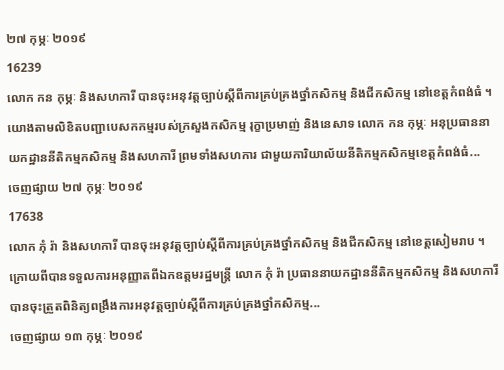២៧ កុម្ភៈ ២០១៩
16239
លោក កន កុម្ភៈ និងសហការី បានចុះអនុវត្តច្បាប់ស្តីពីការគ្រប់គ្រងថ្នាំកសិកម្ម និងជីកសិកម្ម នៅខេត្តកំពង់ធំ ។
យោងតាមលិខិតបញ្ជាបេសកកម្មរបស់ក្រសួងកសិកម្ម រុក្ខាប្រមាញ់ និងនេសាទ លោក កន កុម្ភៈ អនុប្រធាននាយកដ្ឋាននីតិកម្មកសិកម្ម និងសហការី ព្រមទាំងសហការ ជាមួយការិយាល័យនីតិកម្មកសិកម្មខេត្តកំពង់ធំ...
ចេញផ្សាយ ២៧ កុម្ភៈ ២០១៩
17638
លោក ភុំ រ៉ា និងសហការី បានចុះអនុវត្តច្បាប់ស្តីពីការគ្រប់គ្រងថ្នាំកសិកម្ម និងជីកសិកម្ម នៅខេត្តសៀមរាប ។
ក្រោយពីបានទទួលការអនុញ្ញាតពីឯកឧត្តមរដ្ឋមន្ត្រី លោក ភុំ រ៉ា ប្រធាននាយកដ្ឋាននីតិកម្មកសិកម្ម និងសហការីបានចុះត្រួតពិនិត្យពង្រឹងការអនុវត្តច្បាប់ស្តីពីការគ្រប់គ្រងថ្នាំកសិកម្ម...
ចេញផ្សាយ ១៣ កុម្ភៈ ២០១៩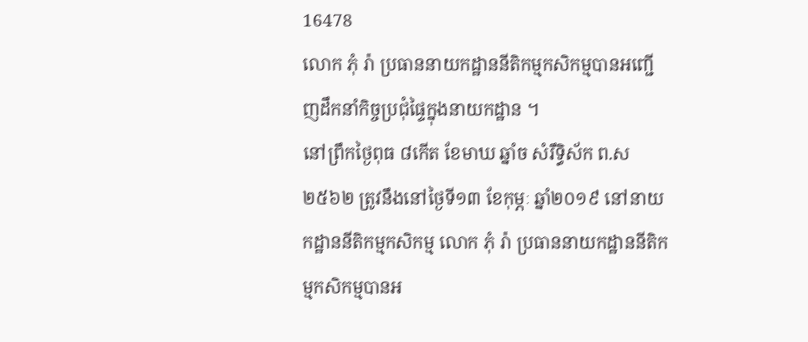16478
លោក ភុំ រ៉ា ប្រធាននាយកដ្ឋាននីតិកម្មកសិកម្មបានអញ្ជើញដឹកនាំកិច្ចប្រជុំផ្ទៃក្នុងនាយកដ្ឋាន ។
នៅព្រឹកថ្ងៃពុធ ៨កើត ខែមាឃ ឆ្នាំច សំរឹទ្ធិស័ក ព.ស ២៥៦២ ត្រូវនឹងនៅថ្ងៃទី១៣ ខែកុម្ភៈ ឆ្នាំ២០១៩ នៅនាយកដ្ឋាននីតិកម្មកសិកម្ម លោក ភុំ រ៉ា ប្រធាននាយកដ្ឋាននីតិកម្មកសិកម្មបានអ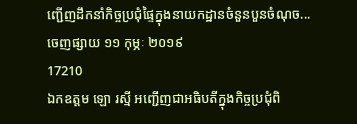ញ្ជើញដឹកនាំកិច្ចប្រជុំផ្ទៃក្នុងនាយកដ្ឋានចំនួនបួនចំណុច...
ចេញផ្សាយ ១១ កុម្ភៈ ២០១៩
17210
ឯកឧត្តម ឡោ រស្មី អញ្ជើញជាអធិបតីក្នុងកិច្ចប្រជុំពិ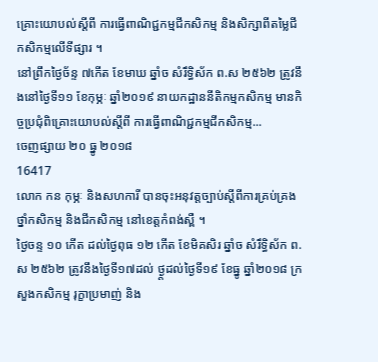គ្រោះយោបល់ស្តីពី ការធ្វើពាណិជ្ជកម្មជីកសិកម្ម និងសិក្សាពីតម្លៃជីកសិកម្មលើទីផ្សារ ។
នៅព្រឹកថ្ងៃច័ន្ទ ៧កើត ខែមាឃ ឆ្នាំច សំរឹទ្ធិស័ក ព.ស ២៥៦២ ត្រូវនឹងនៅថ្ងៃទី១១ ខែកុម្ភៈ ឆ្នាំ២០១៩ នាយកដ្ឋាននីតិកម្មកសិកម្ម មានកិច្ចប្រជុំពិគ្រោះយោបល់ស្តីពី ការធ្វើពាណិជ្ជកម្មជីកសិកម្ម...
ចេញផ្សាយ ២០ ធ្នូ ២០១៨
16417
លោក កន កុម្ភៈ និងសហការី បានចុះអនុវត្តច្បាប់ស្តីពីការគ្រប់គ្រងថ្នាំកសិកម្ម និងជីកសិកម្ម នៅខេត្តកំពង់ស្ពឺ ។
ថ្ងៃចន្ទ ១០ កើត ដល់ថ្ងៃពុធ ១២ កើត ខែមិគសិរ ឆ្នាំច សំរឹទ្ធិស័ក ព.ស ២៥៦២ ត្រូវនឹងថ្ងៃទី១៧ដល់ ថ្ង្ដដល់ថ្ងៃទី១៩ ខែធ្នូ ឆ្នាំ២០១៨ ក្រសួងកសិកម្ម រុក្ខាប្រមាញ់ និង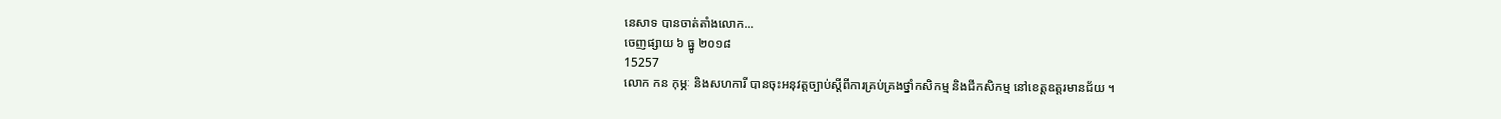នេសាទ បានចាត់តាំងលោក...
ចេញផ្សាយ ៦ ធ្នូ ២០១៨
15257
លោក កន កុម្ភៈ និងសហការី បានចុះអនុវត្តច្បាប់ស្តីពីការគ្រប់គ្រងថ្នាំកសិកម្ម និងជីកសិកម្ម នៅខេត្តឧត្តរមានជ័យ ។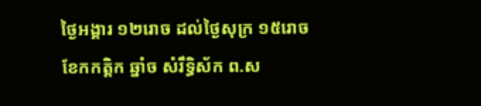ថ្ងៃអង្គារ ១២រោច ដល់ថ្ងៃសុក្រ ១៥រោច ខែកកត្តិក ឆ្នាំច សំរឹទ្ធិស័ក ព.ស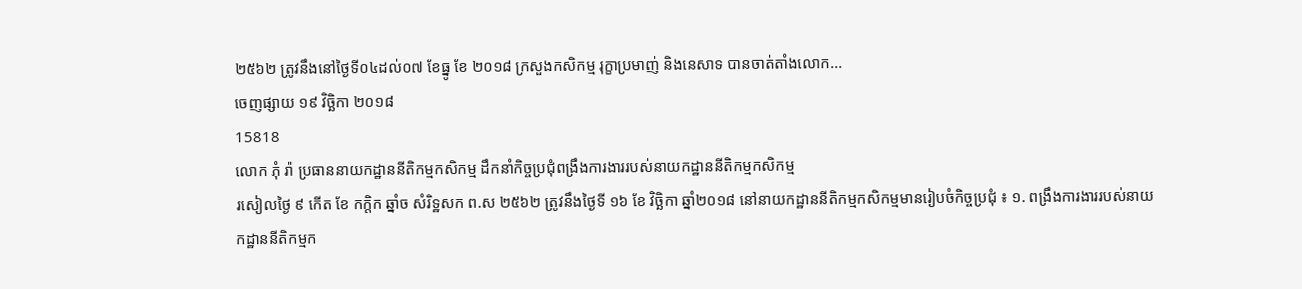២៥៦២ ត្រូវនឹងនៅថ្ងៃទី០៤ដល់០៧ ខែធ្នូ ខែ ២០១៨ ក្រសួងកសិកម្ម រុក្ខាប្រមាញ់ និងនេសាទ បានចាត់តាំងលោក...
ចេញផ្សាយ ១៩ វិច្ឆិកា ២០១៨
15818
លោក ភុំ រ៉ា ប្រធាននាយកដ្ឋាននីតិកម្មកសិកម្ម ដឹកនាំកិច្ចប្រជុំពង្រឹងការងាររបស់នាយកដ្ឋាននីតិកម្មកសិកម្ម
រសៀលថ្ងៃ ៩ កើត ខែ កក្តិក ឆ្នាំច សំរិទ្ឋសក ព.ស ២៥៦២ ត្រូវនឹងថ្ងៃទី ១៦ ខែ វិច្ឆិកា ឆ្នាំ២០១៨ នៅនាយកដ្ឋាននីតិកម្មកសិកម្មមានរៀបចំកិច្ចប្រជុំ ៖ ១. ពង្រឹងការងាររបស់នាយកដ្ឋាននីតិកម្មក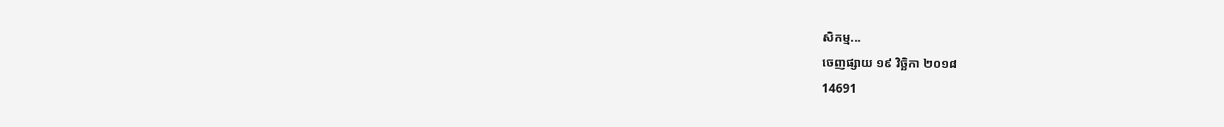សិកម្ម...
ចេញផ្សាយ ១៩ វិច្ឆិកា ២០១៨
14691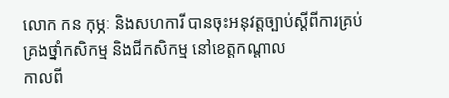លោក កន កុម្ភៈ និងសហការី បានចុះអនុវត្តច្បាប់ស្តីពីការគ្រប់គ្រងថ្នាំកសិកម្ម និងជីកសិកម្ម នៅខេត្តកណ្តាល
កាលពី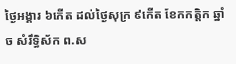ថ្ងៃអង្គារ ៦កើត ដល់ថ្ងៃសុក្រ ៩កើត ខែកកត្តិក ឆ្នាំច សំរឹទ្ធិស័ក ព.ស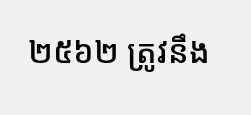២៥៦២ ត្រូវនឹង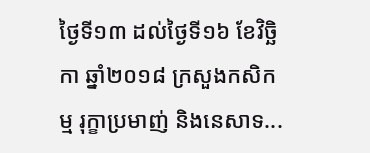ថ្ងៃទី១៣ ដល់ថ្ងៃទី១៦ ខែវិច្ឆិកា ឆ្នាំ២០១៨ ក្រសួងកសិកម្ម រុក្ខាប្រមាញ់ និងនេសាទ...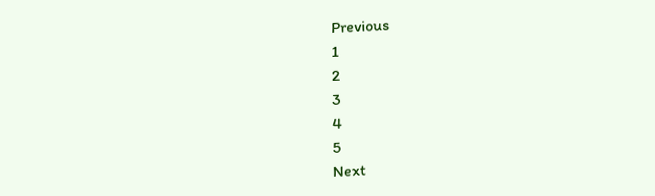Previous
1
2
3
4
5
Next